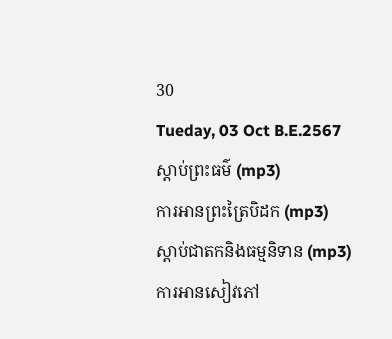30
Tueday, 03 Oct B.E.2567
ស្តាប់ព្រះធម៌ (mp3)
ការអានព្រះត្រៃបិដក (mp3)
ស្តាប់ជាតកនិងធម្មនិទាន (mp3)
ការអានសៀវភៅ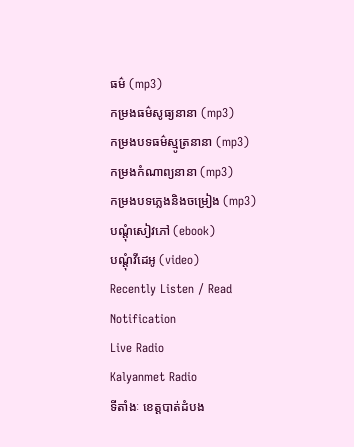ធម៌ (mp3)
កម្រងធម៌សូធ្យនានា (mp3)
កម្រងបទធម៌ស្មូត្រនានា (mp3)
កម្រងកំណាព្យនានា (mp3)
កម្រងបទភ្លេងនិងចម្រៀង (mp3)
បណ្តុំសៀវភៅ (ebook)
បណ្តុំវីដេអូ (video)
Recently Listen / Read
Notification
Live Radio
Kalyanmet Radio
ទីតាំងៈ ខេត្តបាត់ដំបង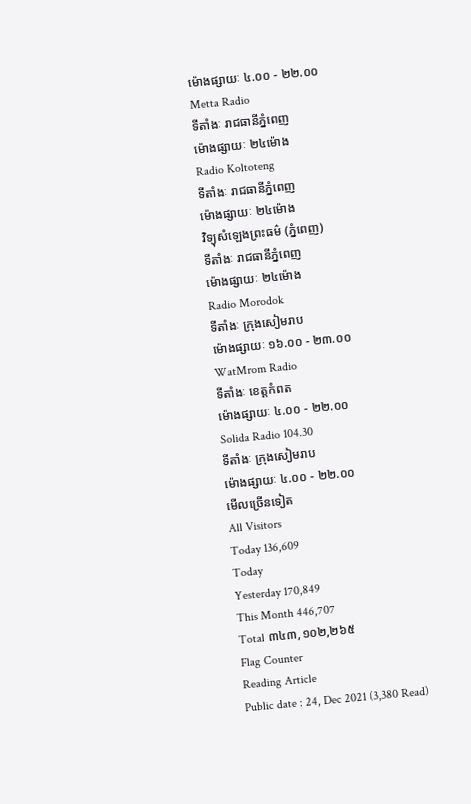ម៉ោងផ្សាយៈ ៤.០០ - ២២.០០
Metta Radio
ទីតាំងៈ រាជធានីភ្នំពេញ
ម៉ោងផ្សាយៈ ២៤ម៉ោង
Radio Koltoteng
ទីតាំងៈ រាជធានីភ្នំពេញ
ម៉ោងផ្សាយៈ ២៤ម៉ោង
វិទ្យុសំឡេងព្រះធម៌ (ភ្នំពេញ)
ទីតាំងៈ រាជធានីភ្នំពេញ
ម៉ោងផ្សាយៈ ២៤ម៉ោង
Radio Morodok
ទីតាំងៈ ក្រុងសៀមរាប
ម៉ោងផ្សាយៈ ១៦.០០ - ២៣.០០
WatMrom Radio
ទីតាំងៈ ខេត្តកំពត
ម៉ោងផ្សាយៈ ៤.០០ - ២២.០០
Solida Radio 104.30
ទីតាំងៈ ក្រុងសៀមរាប
ម៉ោងផ្សាយៈ ៤.០០ - ២២.០០
មើលច្រើនទៀត
All Visitors
Today 136,609
Today
Yesterday 170,849
This Month 446,707
Total ៣៤៣,១០២,២៦៥
Flag Counter
Reading Article
Public date : 24, Dec 2021 (3,380 Read)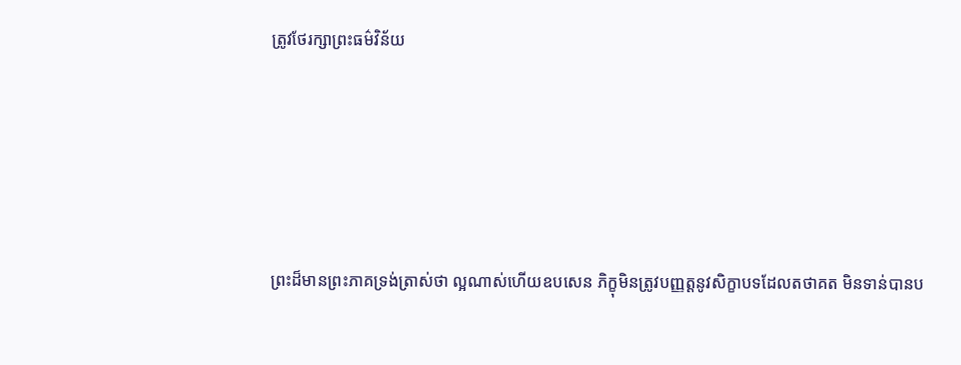ត្រូវថែរក្សាព្រះធម៌វិន័យ





ព្រះដ៏មានព្រះភាគទ្រង់ត្រាស់ថា ល្អណាស់ហើយឧបសេន ភិក្ខុមិនត្រូវបញ្ញត្ដនូវសិក្ខាបទដែលតថាគត មិនទាន់បានប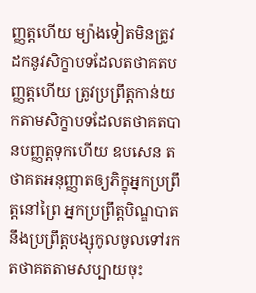ញ្ញត្ដហើយ ម្យ៉ាងទៀតមិនត្រូវដកនូវសិក្ខាបទដែលតថាគតបញ្ញត្ដហើយ ត្រូវប្រព្រឹត្ដកាន់យកតាមសិក្ខាបទដែលតថាគតបានបញ្ញត្ដទុកហើយ ឧបសេន តថាគតអនុញ្ញាតឲ្យភិក្ខុអ្នកប្រព្រឹត្ដនៅព្រៃ អ្នកប្រព្រឹត្ដបិណ្ឌបាត នឹងប្រព្រឹត្ដបង្សុកូលចូលទៅរកតថាគតតាមសប្បាយចុះ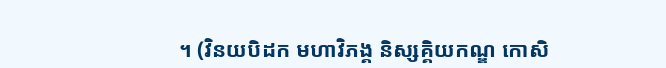។ (វិនយបិដក មហាវិភង្គ និស្សគ្គិយកណ្ឌ កោសិ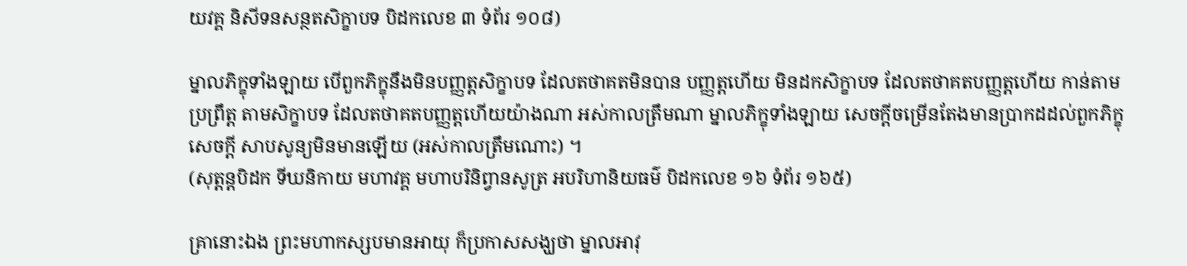យវគ្គ និសីទនសន្ថតសិក្ខាបទ បិដកលេខ ៣ ទំព័រ ១០៨)

ម្នាលភិក្ខុទាំងឡាយ បើពួកភិក្ខុនឹងមិនបញ្ញត្តសិក្ខាបទ ដែលតថាគតមិនបាន បញ្ញត្តហើយ មិនដកសិក្ខាបទ ដែលតថាគតបញ្ញត្តហើយ កាន់តាមប្រព្រឹត្ត តាមសិក្ខាបទ ដែលតថាគតបញ្ញត្តហើយយ៉ាងណា អស់កាលត្រឹមណា ម្នាលភិក្ខុទាំងឡាយ សេចក្តីចម្រើនតែងមានបា្រកដដល់ពួកភិក្ខុ សេចក្តី សាបសូន្យមិនមានឡើយ (អស់កាលត្រឹមណោះ) ។
(សុត្តន្តបិដក ទីឃនិកាយ មហាវគ្គ មហាបរិនិព្វានសូត្រ អបរិហានិយធម៌ បិដកលេខ ១៦ ទំព័រ ១៦៥)

គា្រនោះឯង ព្រះមហាកស្សបមានអាយុ ក៏ប្រកាសសង្ឃថា ម្នាលអាវុ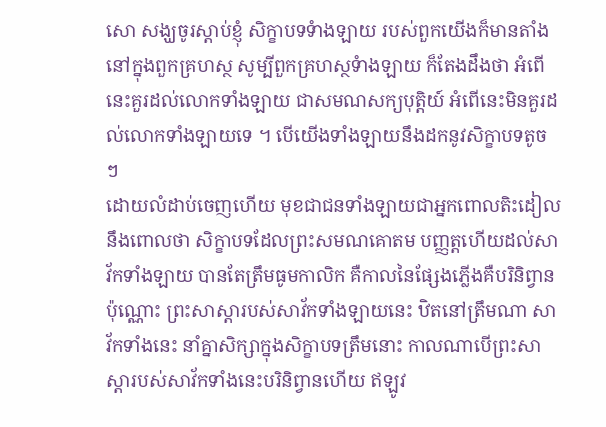សោ សង្ឃចូរស្តាប់ខ្ញុំ សិក្ខាបទទំាងឡាយ របស់ពួកយើងក៏មានតាំងនៅក្នុងពួកគ្រហស្ថ សូម្បីពួកគ្រហស្ថទំាងឡាយ ក៏តែងដឹងថា អំពើនេះគួរដល់លោកទាំងឡាយ ជាសមណសក្យបុត្តិយ៍ អំពើនេះមិនគួរដល់លោកទាំងឡាយទេ ។ បើយើងទាំងឡាយនឹងដកនូវសិក្ខាបទតូច ៗ
ដោយលំដាប់ចេញហើយ មុខជាជនទាំងឡាយជាអ្នកពោលតិះដៀលនឹងពោលថា សិក្ខាបទដែលព្រះសមណគោតម បញ្ញត្តហើយដល់សាវ័កទាំងឡាយ បានតែត្រឹមធូមកាលិក គឺកាលនៃផ្សែងភ្លើងគឺបរិនិព្វានប៉ុណ្ណោះ ព្រះសាស្តារបស់សាវ័កទាំងឡាយនេះ ឋិតនៅត្រឹមណា សាវ័កទាំងនេះ នាំគ្នាសិក្សាក្នុងសិក្ខាបទត្រឹមនោះ កាលណាបើព្រះសាស្តារបស់សាវ័កទាំងនេះបរិនិព្វានហើយ ឥឡូវ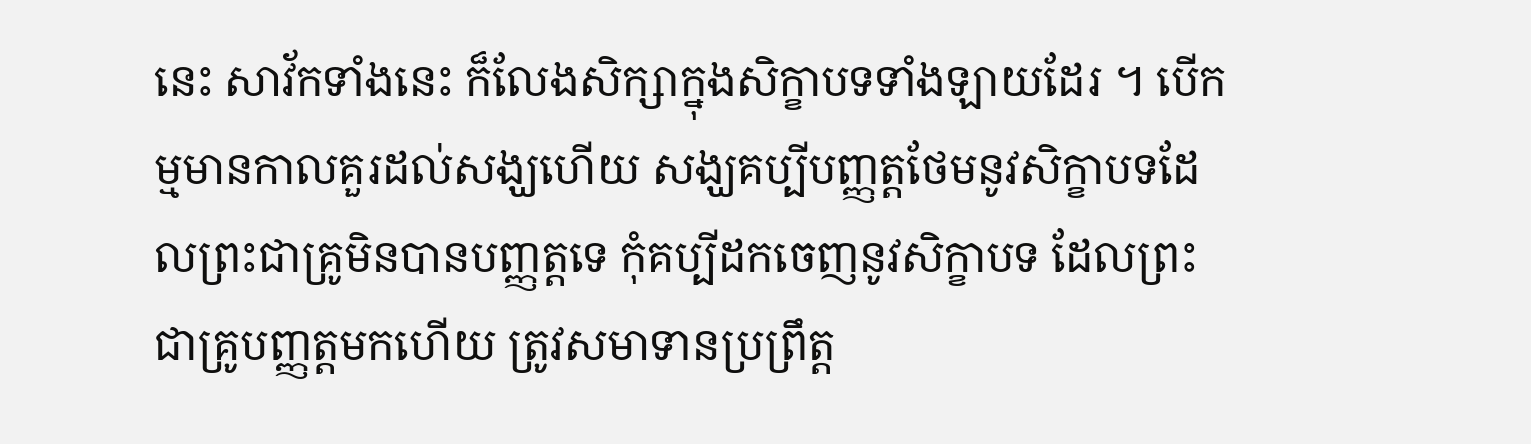នេះ សាវ័កទាំងនេះ ក៏លែងសិក្សាក្នុងសិក្ខាបទទាំងឡាយដែរ ។ បើកម្មមានកាលគួរដល់សង្ឃហើយ សង្ឃគប្បីបញ្ញត្តថែមនូវសិក្ខាបទដែលព្រះជាគ្រូមិនបានបញ្ញត្តទេ កុំគប្បីដកចេញនូវសិក្ខាបទ ដែលព្រះជាគ្រូបញ្ញត្តមកហើយ ត្រូវសមាទានប្រព្រឹត្ត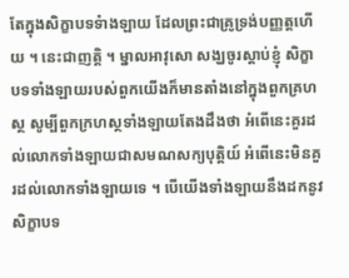តែក្នុងសិក្ខាបទទំាងឡាយ ដែលព្រះជាគ្រូទ្រង់បញ្ញត្តហើយ ។ នេះជាញត្តិ ។ ម្នាលអាវុសោ សង្ឃចូរស្តាប់ខ្ញុំ សិក្ខាបទទាំងឡាយរបស់ពួកយើងក៏មានតាំងនៅក្នុងពួកគ្រហស្ថ សូម្បីពួកក្រហស្ថទាំងឡាយតែងដឹងថា អំពើនេះគួរដល់លោកទាំងឡាយជាសមណសក្យបុត្តិយ៍ អំពើនេះមិនគួរដល់លោកទាំងឡាយទេ ។ បើយើងទាំងឡាយនឹងដកនូវសិក្ខាបទ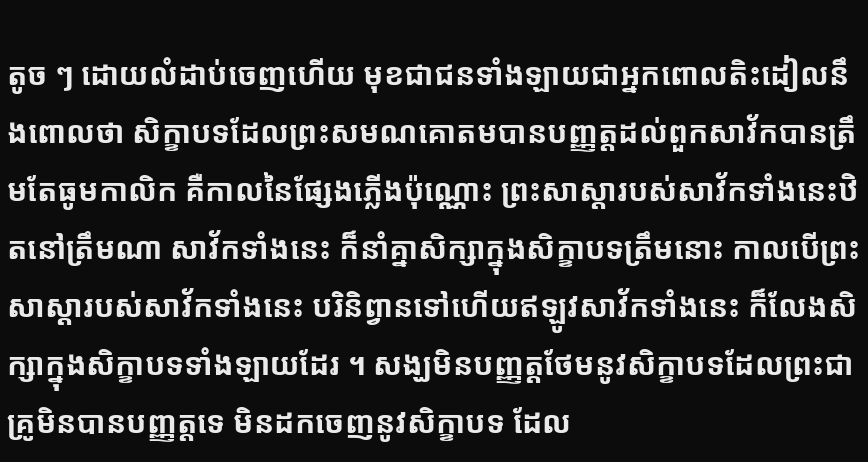តូច ៗ ដោយលំដាប់ចេញហើយ មុខជាជនទាំងឡាយជាអ្នកពោលតិះដៀលនឹងពោលថា សិក្ខាបទដែលព្រះសមណគោតមបានបញ្ញត្តដល់ពួកសាវ័កបានត្រឹមតែធូមកាលិក គឺកាលនៃផ្សែងភ្លើងប៉ុណ្ណោះ ព្រះសាស្តារបស់សាវ័កទាំងនេះឋិតនៅត្រឹមណា សាវ័កទាំងនេះ ក៏នាំគ្នាសិក្សាក្នុងសិក្ខាបទត្រឹមនោះ កាលបើព្រះសាស្តារបស់សាវ័កទាំងនេះ បរិនិព្វានទៅហើយឥឡូវសាវ័កទាំងនេះ ក៏លែងសិក្សាក្នុងសិក្ខាបទទាំងឡាយដែរ ។ សង្ឃមិនបញ្ញត្តថែមនូវសិក្ខាបទដែលព្រះជាគ្រូមិនបានបញ្ញត្តទេ មិនដកចេញនូវសិក្ខាបទ ដែល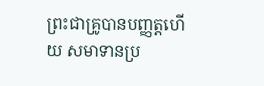ព្រះជាគ្រូបានបញ្ញត្តហើយ សមាទានប្រ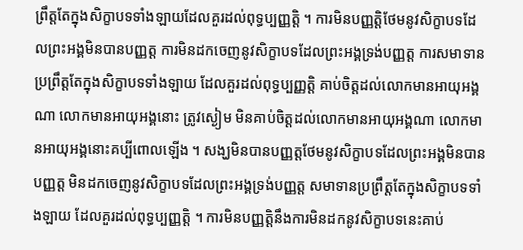ព្រឹត្តតែក្នុងសិក្ខាបទទាំងឡាយដែលគួរដល់ពុទ្ធប្បញ្ញត្តិ ។ ការមិនបញ្ញត្តិថែមនូវសិក្ខាបទដែលព្រះអង្គមិនបានបញ្ញត្ត ការមិនដកចេញនូវសិក្ខាបទដែលព្រះអង្គទ្រង់បញ្ញត្ត ការសមាទានប្រព្រឹត្តតែក្នុងសិក្ខាបទទាំងឡាយ ដែលគួរដល់ពុទ្ធប្បញ្ញត្តិ គាប់ចិត្តដល់លោកមានអាយុអង្គណា លោកមានអាយុអង្គនោះ ត្រូវស្ងៀម មិនគាប់ចិត្តដល់លោកមានអាយុអង្គណា លោកមានអាយុអង្គនោះគប្បីពោលឡើង ។ សង្ឃមិនបានបញ្ញត្តថែមនូវសិក្ខាបទដែលព្រះអង្គមិនបានបញ្ញត្ត មិនដកចេញនូវសិក្ខាបទដែលព្រះអង្គទ្រង់បញ្ញត្ត សមាទានប្រព្រឹត្តតែក្នុងសិក្ខាបទទាំងឡាយ ដែលគួរដល់ពុទ្ធប្បញ្ញត្តិ ។ ការមិនបញ្ញត្តិនឹងការមិនដកនូវសិក្ខាបទនេះគាប់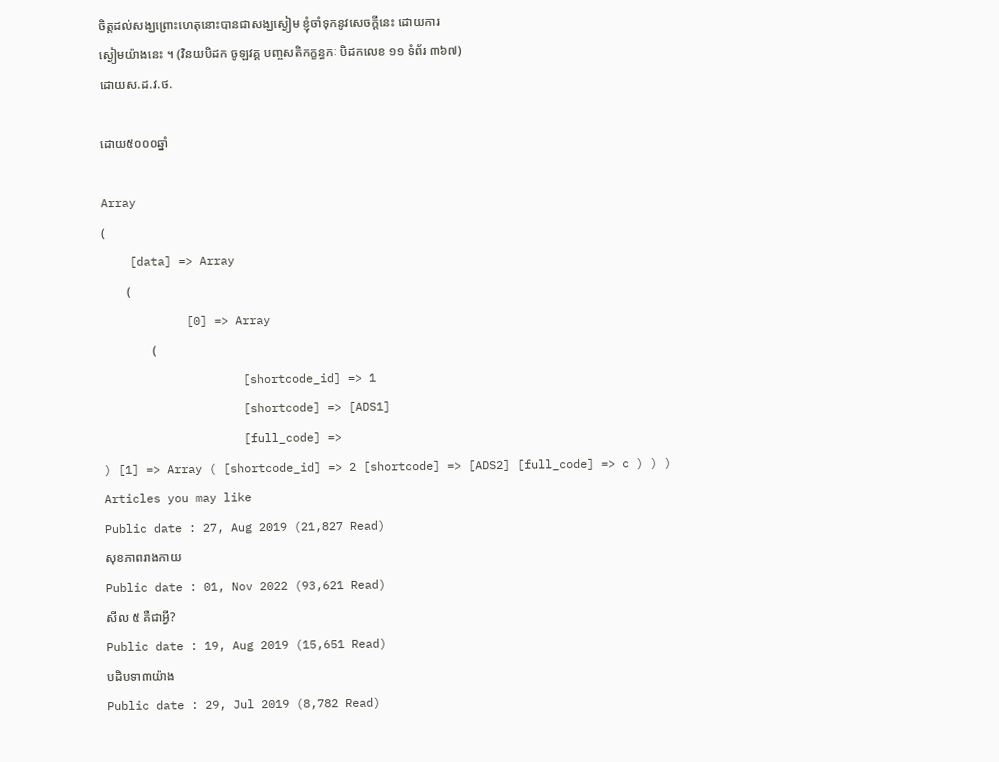ចិត្តដល់សង្ឃព្រោះហេតុនោះបានជាសង្ឃស្ងៀម ខ្ញុំចាំទុកនូវសេចក្តីនេះ ដោយការ
ស្ងៀមយ៉ាងនេះ ។ (វិនយបិដក ចូឡវគ្គ បញ្ចសតិកក្ខន្ធកៈ បិដកលេខ ១១ ទំព័រ ៣៦៧)
ដោយស.ដ.វ.ថ.

ដោយ៥០០០ឆ្នាំ

Array
(
    [data] => Array
        (
            [0] => Array
                (
                    [shortcode_id] => 1
                    [shortcode] => [ADS1]
                    [full_code] =>
) [1] => Array ( [shortcode_id] => 2 [shortcode] => [ADS2] [full_code] => c ) ) )
Articles you may like
Public date : 27, Aug 2019 (21,827 Read)
សុខភាពរាងកាយ
Public date : 01, Nov 2022 (93,621 Read)
សីល ៥ គឺជាអ្វី?
Public date : 19, Aug 2019 (15,651 Read)
បដិបទា៣យ៉ាង
Public date : 29, Jul 2019 (8,782 Read)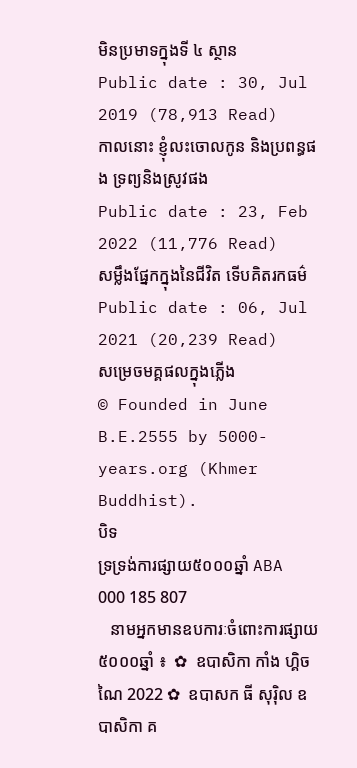មិនប្រមាទក្នុងទី ៤ ស្ថាន
Public date : 30, Jul 2019 (78,913 Read)
កាលនោះ ខ្ញុំលះចោលកូន និងប្រពន្ធផង ទ្រព្យនិងស្រូវផង
Public date : 23, Feb 2022 (11,776 Read)
សម្លឹងផ្នែកក្នុងនៃជីវិត ទើបគិតរកធម៌
Public date : 06, Jul 2021 (20,239 Read)
សម្រេចមគ្គផលក្នុងភ្លើង
© Founded in June B.E.2555 by 5000-years.org (Khmer Buddhist).
បិទ
ទ្រទ្រង់ការផ្សាយ៥០០០ឆ្នាំ ABA 000 185 807
   នាមអ្នកមានឧបការៈចំពោះការផ្សាយ៥០០០ឆ្នាំ ៖  ✿  ឧបាសិកា កាំង ហ្គិចណៃ 2022 ✿  ឧបាសក ធី សុរ៉ិល ឧបាសិកា គ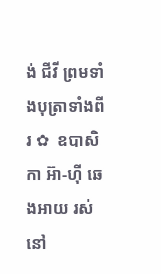ង់ ជីវី ព្រមទាំងបុត្រាទាំងពីរ ✿  ឧបាសិកា អ៊ា-ហុី ឆេងអាយ រស់នៅ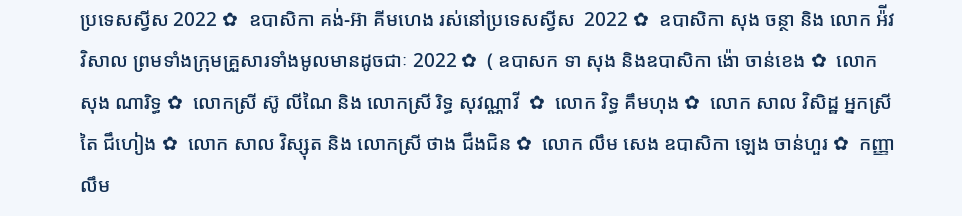ប្រទេសស្វីស 2022 ✿  ឧបាសិកា គង់-អ៊ា គីមហេង រស់នៅប្រទេសស្វីស  2022 ✿  ឧបាសិកា សុង ចន្ថា និង លោក អ៉ីវ វិសាល ព្រមទាំងក្រុមគ្រួសារទាំងមូលមានដូចជាៈ 2022 ✿  ( ឧបាសក ទា សុង និងឧបាសិកា ង៉ោ ចាន់ខេង ✿  លោក សុង ណារិទ្ធ ✿  លោកស្រី ស៊ូ លីណៃ និង លោកស្រី រិទ្ធ សុវណ្ណាវី  ✿  លោក វិទ្ធ គឹមហុង ✿  លោក សាល វិសិដ្ឋ អ្នកស្រី តៃ ជឹហៀង ✿  លោក សាល វិស្សុត និង លោកស្រី ថាង ជឹងជិន ✿  លោក លឹម សេង ឧបាសិកា ឡេង ចាន់ហួរ ✿  កញ្ញា លឹម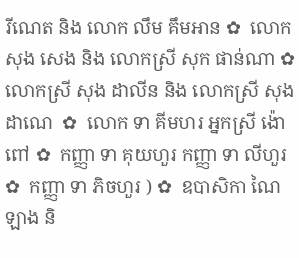រីណេត និង លោក លឹម គឹមអាន ✿  លោក សុង សេង និង លោកស្រី សុក ផាន់ណា ✿  លោកស្រី សុង ដាលីន និង លោកស្រី សុង ដាណេ  ✿  លោក ទា គីមហរ អ្នកស្រី ង៉ោ ពៅ ✿  កញ្ញា ទា គុយហួរ កញ្ញា ទា លីហួរ ✿  កញ្ញា ទា ភិចហួរ ) ✿  ឧបាសិកា ណៃ ឡាង និ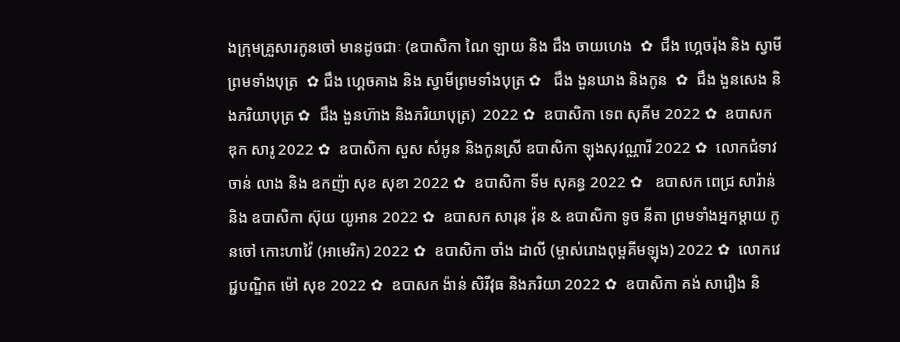ងក្រុមគ្រួសារកូនចៅ មានដូចជាៈ (ឧបាសិកា ណៃ ឡាយ និង ជឹង ចាយហេង  ✿  ជឹង ហ្គេចរ៉ុង និង ស្វាមីព្រមទាំងបុត្រ  ✿ ជឹង ហ្គេចគាង និង ស្វាមីព្រមទាំងបុត្រ ✿   ជឹង ងួនឃាង និងកូន  ✿  ជឹង ងួនសេង និងភរិយាបុត្រ ✿  ជឹង ងួនហ៊ាង និងភរិយាបុត្រ)  2022 ✿  ឧបាសិកា ទេព សុគីម 2022 ✿  ឧបាសក ឌុក សារូ 2022 ✿  ឧបាសិកា សួស សំអូន និងកូនស្រី ឧបាសិកា ឡុងសុវណ្ណារី 2022 ✿  លោកជំទាវ ចាន់ លាង និង ឧកញ៉ា សុខ សុខា 2022 ✿  ឧបាសិកា ទីម សុគន្ធ 2022 ✿   ឧបាសក ពេជ្រ សារ៉ាន់ និង ឧបាសិកា ស៊ុយ យូអាន 2022 ✿  ឧបាសក សារុន វ៉ុន & ឧបាសិកា ទូច នីតា ព្រមទាំងអ្នកម្តាយ កូនចៅ កោះហាវ៉ៃ (អាមេរិក) 2022 ✿  ឧបាសិកា ចាំង ដាលី (ម្ចាស់រោងពុម្ពគីមឡុង) 2022 ✿  លោកវេជ្ជបណ្ឌិត ម៉ៅ សុខ 2022 ✿  ឧបាសក ង៉ាន់ សិរីវុធ និងភរិយា 2022 ✿  ឧបាសិកា គង់ សារឿង និ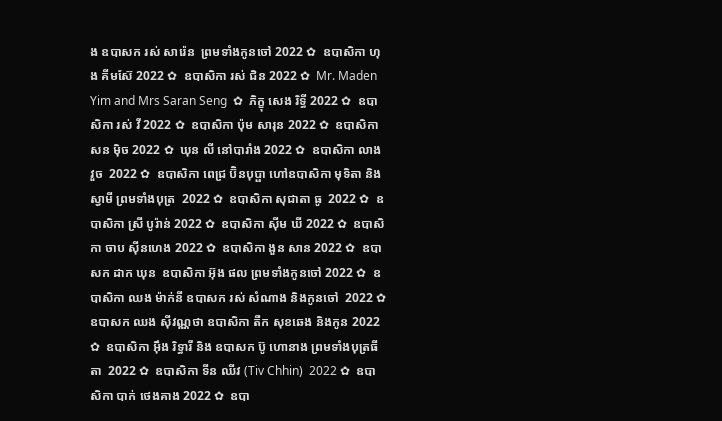ង ឧបាសក រស់ សារ៉េន  ព្រមទាំងកូនចៅ 2022 ✿  ឧបាសិកា ហុង គីមស៊ែ 2022 ✿  ឧបាសិកា រស់ ជិន 2022 ✿  Mr. Maden Yim and Mrs Saran Seng  ✿  ភិក្ខុ សេង រិទ្ធី 2022 ✿  ឧបាសិកា រស់ វី 2022 ✿  ឧបាសិកា ប៉ុម សារុន 2022 ✿  ឧបាសិកា សន ម៉ិច 2022 ✿  ឃុន លី នៅបារាំង 2022 ✿  ឧបាសិកា លាង វួច  2022 ✿  ឧបាសិកា ពេជ្រ ប៊ិនបុប្ផា ហៅឧបាសិកា មុទិតា និងស្វាមី ព្រមទាំងបុត្រ  2022 ✿  ឧបាសិកា សុជាតា ធូ  2022 ✿  ឧបាសិកា ស្រី បូរ៉ាន់ 2022 ✿  ឧបាសិកា ស៊ីម ឃី 2022 ✿  ឧបាសិកា ចាប ស៊ីនហេង 2022 ✿  ឧបាសិកា ងួន សាន 2022 ✿  ឧបាសក ដាក ឃុន  ឧបាសិកា អ៊ុង ផល ព្រមទាំងកូនចៅ 2022 ✿  ឧបាសិកា ឈង ម៉ាក់នី ឧបាសក រស់ សំណាង និងកូនចៅ  2022 ✿  ឧបាសក ឈង សុីវណ្ណថា ឧបាសិកា តឺក សុខឆេង និងកូន 2022 ✿  ឧបាសិកា អុឹង រិទ្ធារី និង ឧបាសក ប៊ូ ហោនាង ព្រមទាំងបុត្រធីតា  2022 ✿  ឧបាសិកា ទីន ឈីវ (Tiv Chhin)  2022 ✿  ឧបាសិកា បាក់ ថេងគាង 2022 ✿  ឧបា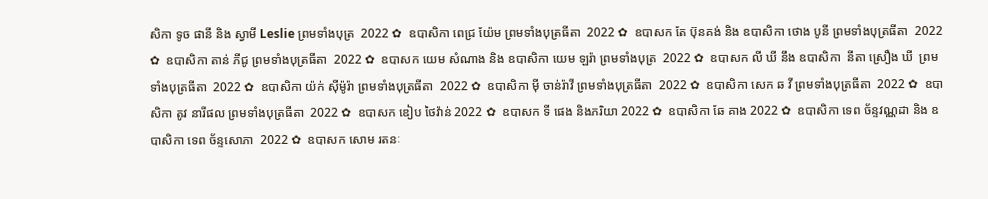សិកា ទូច ផានី និង ស្វាមី Leslie ព្រមទាំងបុត្រ  2022 ✿  ឧបាសិកា ពេជ្រ យ៉ែម ព្រមទាំងបុត្រធីតា  2022 ✿  ឧបាសក តែ ប៊ុនគង់ និង ឧបាសិកា ថោង បូនី ព្រមទាំងបុត្រធីតា  2022 ✿  ឧបាសិកា តាន់ ភីជូ ព្រមទាំងបុត្រធីតា  2022 ✿  ឧបាសក យេម សំណាង និង ឧបាសិកា យេម ឡរ៉ា ព្រមទាំងបុត្រ  2022 ✿  ឧបាសក លី ឃី នឹង ឧបាសិកា  នីតា ស្រឿង ឃី  ព្រមទាំងបុត្រធីតា  2022 ✿  ឧបាសិកា យ៉ក់ សុីម៉ូរ៉ា ព្រមទាំងបុត្រធីតា  2022 ✿  ឧបាសិកា មុី ចាន់រ៉ាវី ព្រមទាំងបុត្រធីតា  2022 ✿  ឧបាសិកា សេក ឆ វី ព្រមទាំងបុត្រធីតា  2022 ✿  ឧបាសិកា តូវ នារីផល ព្រមទាំងបុត្រធីតា  2022 ✿  ឧបាសក ឌៀប ថៃវ៉ាន់ 2022 ✿  ឧបាសក ទី ផេង និងភរិយា 2022 ✿  ឧបាសិកា ឆែ គាង 2022 ✿  ឧបាសិកា ទេព ច័ន្ទវណ្ណដា និង ឧបាសិកា ទេព ច័ន្ទសោភា  2022 ✿  ឧបាសក សោម រតនៈ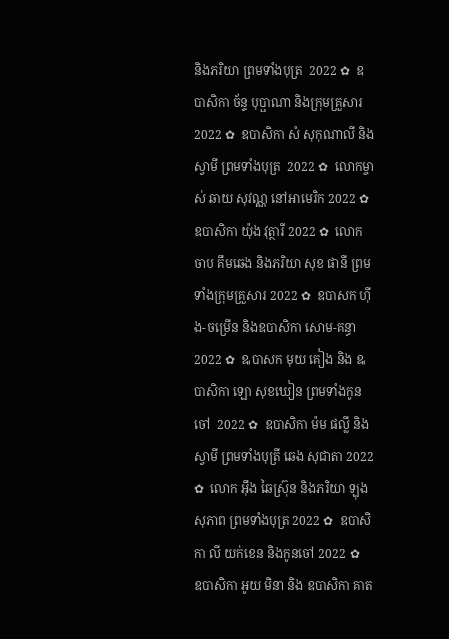និងភរិយា ព្រមទាំងបុត្រ  2022 ✿  ឧបាសិកា ច័ន្ទ បុប្ផាណា និងក្រុមគ្រួសារ 2022 ✿  ឧបាសិកា សំ សុកុណាលី និងស្វាមី ព្រមទាំងបុត្រ  2022 ✿  លោកម្ចាស់ ឆាយ សុវណ្ណ នៅអាមេរិក 2022 ✿  ឧបាសិកា យ៉ុង វុត្ថារី 2022 ✿  លោក ចាប គឹមឆេង និងភរិយា សុខ ផានី ព្រមទាំងក្រុមគ្រួសារ 2022 ✿  ឧបាសក ហ៊ីង-ចម្រើន និងឧបាសិកា សោម-គន្ធា 2022 ✿  ឩបាសក មុយ គៀង និង ឩបាសិកា ឡោ សុខឃៀន ព្រមទាំងកូនចៅ  2022 ✿  ឧបាសិកា ម៉ម ផល្លី និង ស្វាមី ព្រមទាំងបុត្រី ឆេង សុជាតា 2022 ✿  លោក អ៊ឹង ឆៃស្រ៊ុន និងភរិយា ឡុង សុភាព ព្រមទាំងបុត្រ 2022 ✿  ឧបាសិកា លី យក់ខេន និងកូនចៅ 2022 ✿   ឧបាសិកា អូយ មិនា និង ឧបាសិកា គាត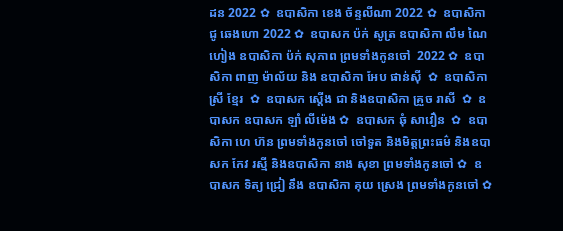ដន 2022 ✿  ឧបាសិកា ខេង ច័ន្ទលីណា 2022 ✿  ឧបាសិកា ជូ ឆេងហោ 2022 ✿  ឧបាសក ប៉ក់ សូត្រ ឧបាសិកា លឹម ណៃហៀង ឧបាសិកា ប៉ក់ សុភាព ព្រមទាំងកូនចៅ  2022 ✿  ឧបាសិកា ពាញ ម៉ាល័យ និង ឧបាសិកា អែប ផាន់ស៊ី  ✿  ឧបាសិកា ស្រី ខ្មែរ  ✿  ឧបាសក ស្តើង ជា និងឧបាសិកា គ្រួច រាសី  ✿  ឧបាសក ឧបាសក ឡាំ លីម៉េង ✿  ឧបាសក ឆុំ សាវឿន  ✿  ឧបាសិកា ហេ ហ៊ន ព្រមទាំងកូនចៅ ចៅទួត និងមិត្តព្រះធម៌ និងឧបាសក កែវ រស្មី និងឧបាសិកា នាង សុខា ព្រមទាំងកូនចៅ ✿  ឧបាសក ទិត្យ ជ្រៀ នឹង ឧបាសិកា គុយ ស្រេង ព្រមទាំងកូនចៅ ✿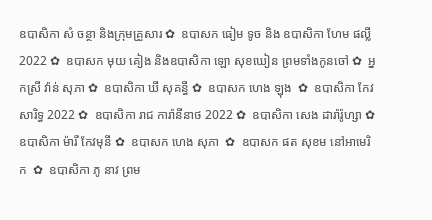ឧបាសិកា សំ ចន្ថា និងក្រុមគ្រួសារ ✿  ឧបាសក ធៀម ទូច និង ឧបាសិកា ហែម ផល្លី 2022 ✿  ឧបាសក មុយ គៀង និងឧបាសិកា ឡោ សុខឃៀន ព្រមទាំងកូនចៅ ✿  អ្នកស្រី វ៉ាន់ សុភា ✿  ឧបាសិកា ឃី សុគន្ធី ✿  ឧបាសក ហេង ឡុង  ✿  ឧបាសិកា កែវ សារិទ្ធ 2022 ✿  ឧបាសិកា រាជ ការ៉ានីនាថ 2022 ✿  ឧបាសិកា សេង ដារ៉ារ៉ូហ្សា ✿  ឧបាសិកា ម៉ារី កែវមុនី ✿  ឧបាសក ហេង សុភា  ✿  ឧបាសក ផត សុខម នៅអាមេរិក  ✿  ឧបាសិកា ភូ នាវ ព្រម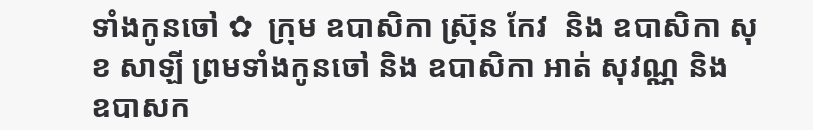ទាំងកូនចៅ ✿  ក្រុម ឧបាសិកា ស្រ៊ុន កែវ  និង ឧបាសិកា សុខ សាឡី ព្រមទាំងកូនចៅ និង ឧបាសិកា អាត់ សុវណ្ណ និង  ឧបាសក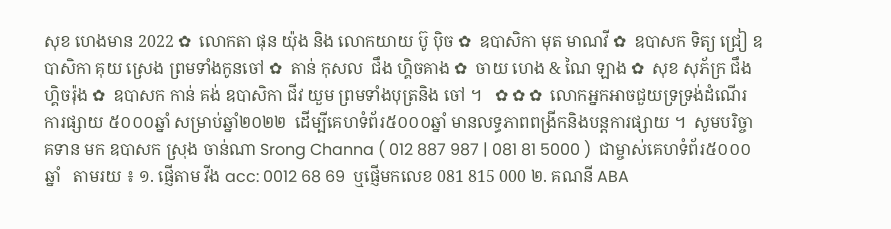សុខ ហេងមាន 2022 ✿  លោកតា ផុន យ៉ុង និង លោកយាយ ប៊ូ ប៉ិច ✿  ឧបាសិកា មុត មាណវី ✿  ឧបាសក ទិត្យ ជ្រៀ ឧបាសិកា គុយ ស្រេង ព្រមទាំងកូនចៅ ✿  តាន់ កុសល  ជឹង ហ្គិចគាង ✿  ចាយ ហេង & ណៃ ឡាង ✿  សុខ សុភ័ក្រ ជឹង ហ្គិចរ៉ុង ✿  ឧបាសក កាន់ គង់ ឧបាសិកា ជីវ យួម ព្រមទាំងបុត្រនិង ចៅ ។   ✿ ✿ ✿  លោកអ្នកអាចជួយទ្រទ្រង់ដំណើរការផ្សាយ ៥០០០ឆ្នាំ សម្រាប់ឆ្នាំ២០២២  ដើម្បីគេហទំព័រ៥០០០ឆ្នាំ មានលទ្ធភាពពង្រីកនិងបន្តការផ្សាយ ។  សូមបរិច្ចាគទាន មក ឧបាសក ស្រុង ចាន់ណា Srong Channa ( 012 887 987 | 081 81 5000 )  ជាម្ចាស់គេហទំព័រ៥០០០ឆ្នាំ   តាមរយ ៖ ១. ផ្ញើតាម វីង acc: 0012 68 69  ឬផ្ញើមកលេខ 081 815 000 ២. គណនី ABA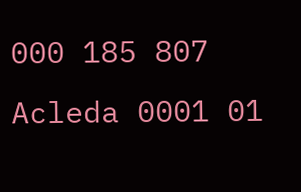000 185 807 Acleda 0001 01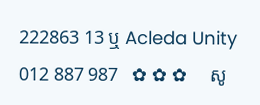222863 13 ឬ Acleda Unity 012 887 987   ✿ ✿ ✿     សូ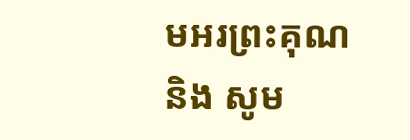មអរព្រះគុណ និង សូម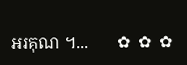អរគុណ ។...       ✿  ✿  ✿